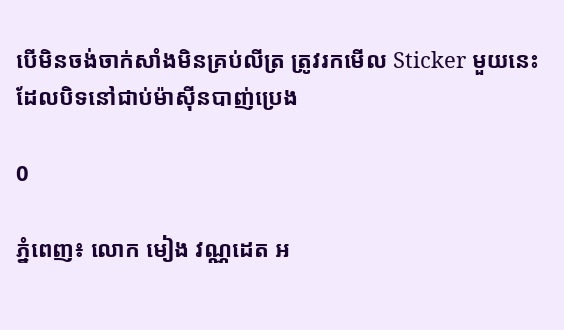បើមិនចង់ចាក់សាំងមិនគ្រប់លីត្រ ត្រូវរកមើល Sticker មួយនេះ ដែលបិទនៅជាប់ម៉ាស៊ីនបាញ់ប្រេង

0

ភ្នំពេញ៖ លោក មៀង វណ្ណដេត អ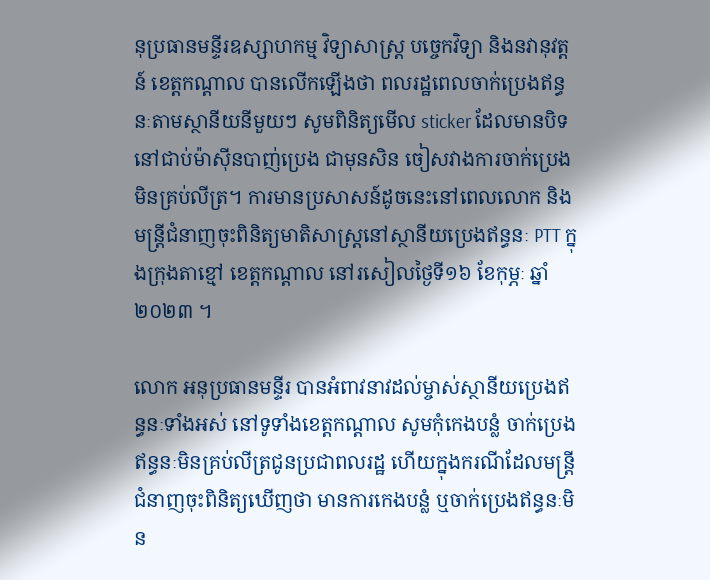នុប្រធានមន្ទីរឧស្សាហកម្ម វិទ្យាសាស្ត្រ បច្ចេកវិទ្យា និងនវានុវត្តន៍ ខេត្តកណ្តាល បានលើកឡើងថា ពលរដ្ឋពេលចាក់ប្រេងឥន្ធនៈតាមស្ថានីយនីមួយៗ សូមពិនិត្យមើល sticker ដែលមានបិទនៅជាប់ម៉ាស៊ីនបាញ់ប្រេង ជាមុនសិន ចៀសវាងការចាក់ប្រេងមិនគ្រប់លីត្រ។ ការមានប្រសាសន៍ដូចនេះនៅពេលលោក និង មន្ត្រីជំនាញចុះពិនិត្យមាតិសាស្ត្រនៅស្ថានីយប្រេងឥន្ធនៈ PTT ក្នុងក្រុងតាខ្មៅ ខេត្តកណ្ដាល នៅរសៀលថ្ងៃទី១៦ ខែកុម្ភៈ ឆ្នាំ២០២៣ ។

លោក អនុប្រធានមន្ទីរ បានអំពាវនាវដល់ម្ចាស់ស្ថានីយប្រេងឥន្ធនៈទាំងអស់ នៅទូទាំងខេត្តកណ្ដាល សូមកុំកេងបន្លំ ចាក់ប្រេងឥន្ធនៈមិនគ្រប់លីត្រជូនប្រជាពលរដ្ឋ ហើយក្នុងករណីដែលមន្ត្រីជំនាញចុះពិនិត្យឃើញថា មានការកេងបន្លំ ឬចាក់ប្រេងឥន្ធនៈមិន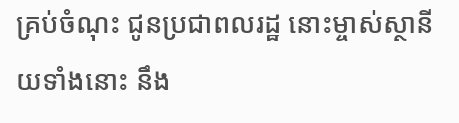គ្រប់ចំណុះ ជូនប្រជាពលរដ្ឋ នោះម្ចាស់ស្ថានីយទាំងនោះ នឹង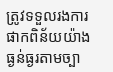ត្រូវទទួលរងការផាកពិន័យយ៉ាងធ្ងន់ធ្ងរតាមច្បា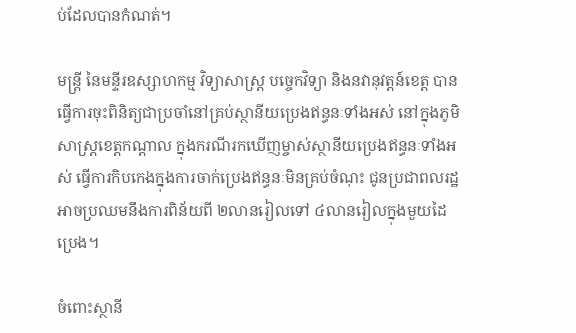ប់ដែលបានកំណត់។

មន្ត្រី នៃមន្ទីរឧស្សាហកម្ម វិទ្យាសាស្ត្រ បច្ចេកវិទ្យា និងនវានុវត្តន៍ខេត្ត បានធ្វើការចុះពិនិត្យជាប្រចាំនៅគ្រប់ស្ថានីយប្រេងឥន្ធនៈទាំងអស់ នៅក្នុងភូមិសាស្ត្រខេត្តកណ្ដាល ក្នុងករណីរកឃើញម្ចាស់ស្ថានីយប្រេងឥន្ធនៈទាំងអស់ ធ្វើការកិបកេងក្នុងការចាក់ប្រេងឥន្ធនៈមិនគ្រប់ចំណុះ ជូនប្រជាពលរដ្ឋ អាចប្រឈមនឹងការពិន័យពី ២លានរៀលទៅ ៤លានរៀលក្នុងមួយដៃប្រេង។

ចំពោះស្ថានី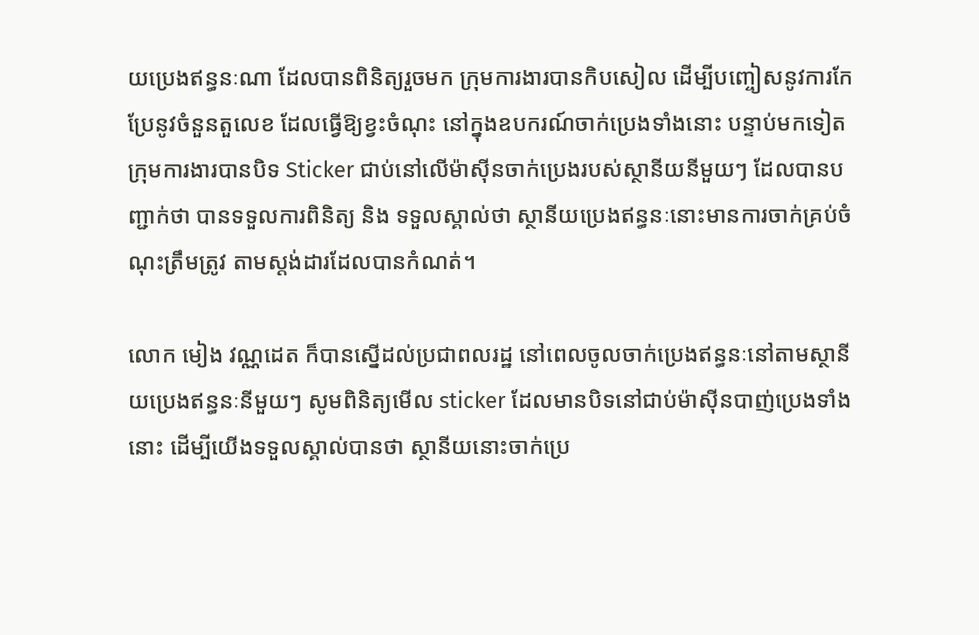យប្រេងឥន្ធនៈណា ដែលបានពិនិត្យរួចមក ក្រុមការងារបានកិបសៀល ដើម្បីបញ្ចៀសនូវការកែប្រែនូវចំនួនតួលេខ ដែលធ្វើឱ្យខ្វះចំណុះ នៅក្នុងឧបករណ៍ចាក់ប្រេងទាំងនោះ បន្ទាប់មកទៀតក្រុមការងារបានបិទ Sticker ជាប់នៅលើម៉ាស៊ីនចាក់ប្រេងរបស់ស្ថានីយនីមួយៗ ដែលបានបញ្ជាក់ថា បានទទួលការពិនិត្យ និង ទទួលស្គាល់ថា ស្ថានីយប្រេងឥន្ធនៈនោះមានការចាក់គ្រប់ចំណុះត្រឹមត្រូវ តាមស្តង់ដារដែលបានកំណត់។

លោក មៀង វណ្ណដេត ក៏បានស្នើដល់ប្រជាពលរដ្ឋ នៅពេលចូលចាក់ប្រេងឥន្ធនៈនៅតាមស្ថានីយប្រេងឥន្ធនៈនីមួយៗ សូមពិនិត្យមើល sticker ដែលមានបិទនៅជាប់ម៉ាស៊ីនបាញ់ប្រេងទាំងនោះ ដើម្បីយើងទទួលស្គាល់បានថា ស្ថានីយនោះចាក់ប្រេ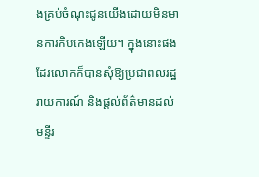ងគ្រប់ចំណុះជូនយើងដោយមិនមានការកិបកេងឡើយ។ ក្នុងនោះផងដែរលោកក៏បានសុំឱ្យប្រជាពលរដ្ឋរាយការណ៍ និងផ្ដល់ព័ត៌មានដល់មន្ទីរ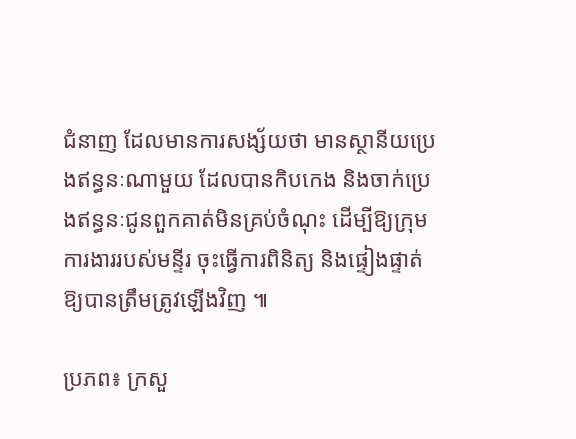ជំនាញ ដែលមានការសង្ស័យថា មានស្ថានីយប្រេងឥន្ធនៈណាមួយ ដែលបានកិបកេង និងចាក់ប្រេងឥន្ធនៈជូនពួកគាត់មិនគ្រប់ចំណុះ ដើម្បីឱ្យក្រុមការងាររបស់មន្ទីរ ចុះធ្វើការពិនិត្យ និងផ្ទៀងផ្ទាត់ឱ្យបានត្រឹមត្រូវឡើងវិញ ៕

ប្រភព៖ ក្រសួ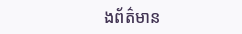ងព័ត៌មាន